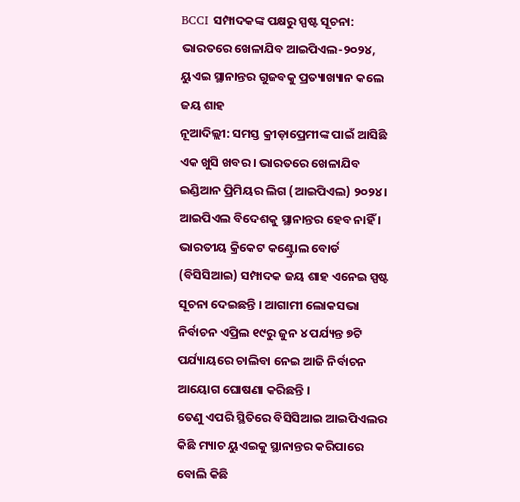BCCI ସମ୍ପାଦକଙ୍କ ପକ୍ଷରୁ ସ୍ପଷ୍ଟ ସୂଚନା: ଭାରତରେ ଖେଳାଯିବ ଆଇପିଏଲ-୨୦୨୪, ୟୁଏଇ ସ୍ଥାନାନ୍ତର ଗୁଜବକୁ ପ୍ରତ୍ୟାଖ୍ୟାନ କଲେ ଜୟ ଶାହ
ନୂଆଦିଲ୍ଲୀ: ସମସ୍ତ କ୍ରୀଡ଼ାପ୍ରେମୀଙ୍କ ପାଇଁ ଆସିଛି ଏକ ଖୁସି ଖବର । ଭାରତରେ ଖେଳାଯିବ ଇଣ୍ଡିଆନ ପ୍ରିମିୟର ଲିଗ (ଆଇପିଏଲ) ୨୦୨୪ । ଆଇପିଏଲ ବିଦେଶକୁ ସ୍ଥାନାନ୍ତର ହେବ ନାହିଁ । ଭାରତୀୟ କ୍ରିକେଟ କଣ୍ଟ୍ରୋଲ ବୋର୍ଡ (ବିସିସିଆଇ) ସମ୍ପାଦକ ଜୟ ଶାହ ଏନେଇ ସ୍ପଷ୍ଟ ସୂଚନା ଦେଇଛନ୍ତି । ଆଗାମୀ ଲୋକସଭା ନିର୍ବାଚନ ଏପ୍ରିଲ ୧୯ରୁ ଜୁନ ୪ ପର୍ଯ୍ୟନ୍ତ ୭ଟି ପର୍ଯ୍ୟାୟରେ ଚାଲିବା ନେଇ ଆଜି ନିର୍ବାଚନ ଆୟୋଗ ଘୋଷଣା କରିଛନ୍ତି ।
ତେଣୁ ଏପରି ସ୍ଥିତିରେ ବିସିସିଆଇ ଆଇପିଏଲର କିଛି ମ୍ୟାଚ ୟୁଏଇକୁ ସ୍ଥାନାନ୍ତର କରିପାରେ ବୋଲି କିଛି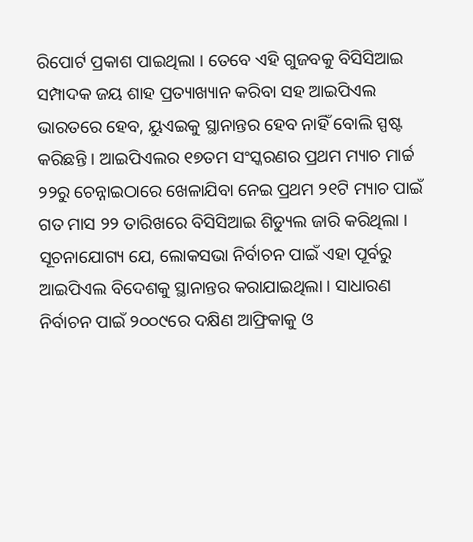ରିପୋର୍ଟ ପ୍ରକାଶ ପାଇଥିଲା । ତେବେ ଏହି ଗୁଜବକୁ ବିସିସିଆଇ ସମ୍ପାଦକ ଜୟ ଶାହ ପ୍ରତ୍ୟାଖ୍ୟାନ କରିବା ସହ ଆଇପିଏଲ ଭାରତରେ ହେବ, ୟୁଏଇକୁ ସ୍ଥାନାନ୍ତର ହେବ ନାହିଁ ବୋଲି ସ୍ପଷ୍ଟ କରିଛନ୍ତି । ଆଇପିଏଲର ୧୭ତମ ସଂସ୍କରଣର ପ୍ରଥମ ମ୍ୟାଚ ମାର୍ଚ୍ଚ ୨୨ରୁ ଚେନ୍ନାଇଠାରେ ଖେଳାଯିବା ନେଇ ପ୍ରଥମ ୨୧ଟି ମ୍ୟାଚ ପାଇଁ ଗତ ମାସ ୨୨ ତାରିଖରେ ବିସିସିଆଇ ଶିଡ୍ୟୁଲ ଜାରି କରିଥିଲା ।
ସୂଚନାଯୋଗ୍ୟ ଯେ, ଲୋକସଭା ନିର୍ବାଚନ ପାଇଁ ଏହା ପୂର୍ବରୁ ଆଇପିଏଲ ବିଦେଶକୁ ସ୍ଥାନାନ୍ତର କରାଯାଇଥିଲା । ସାଧାରଣ ନିର୍ବାଚନ ପାଇଁ ୨୦୦୯ରେ ଦକ୍ଷିଣ ଆଫ୍ରିକାକୁ ଓ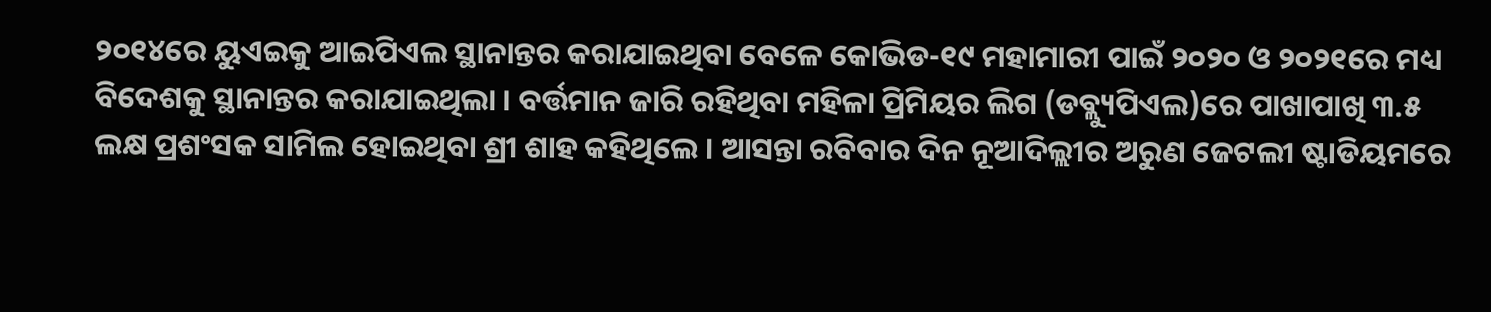୨୦୧୪ରେ ୟୁଏଇକୁ ଆଇପିଏଲ ସ୍ଥାନାନ୍ତର କରାଯାଇଥିବା ବେଳେ କୋଭିଡ-୧୯ ମହାମାରୀ ପାଇଁ ୨୦୨୦ ଓ ୨୦୨୧ରେ ମଧ୍ୟ ବିଦେଶକୁ ସ୍ଥାନାନ୍ତର କରାଯାଇଥିଲା । ବର୍ତ୍ତମାନ ଜାରି ରହିଥିବା ମହିଳା ପ୍ରିମିୟର ଲିଗ (ଡବ୍ଲ୍ୟୁପିଏଲ)ରେ ପାଖାପାଖି ୩.୫ ଲକ୍ଷ ପ୍ରଶଂସକ ସାମିଲ ହୋଇଥିବା ଶ୍ରୀ ଶାହ କହିଥିଲେ । ଆସନ୍ତା ରବିବାର ଦିନ ନୂଆଦିଲ୍ଲୀର ଅରୁଣ ଜେଟଲୀ ଷ୍ଟାଡିୟମରେ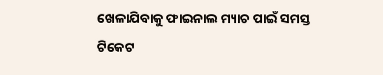ଖେଳାଯିବାକୁ ଫାଇନାଲ ମ୍ୟାଚ ପାଇଁ ସମସ୍ତ ଟିକେଟ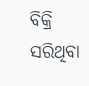ବିକ୍ରି ସରିଥିବା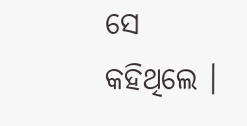ସେ କହିଥିଲେ ।